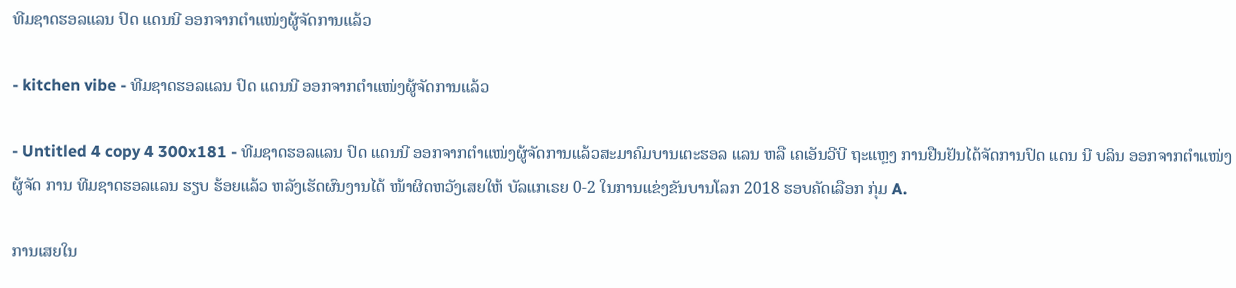ທີມຊາດຮອລແລນ ປົດ ແດນນີ ອອກຈາກຕຳແໜ່ງຜູ້ຈັດການແລ້ວ

- kitchen vibe - ທີມຊາດຮອລແລນ ປົດ ແດນນີ ອອກຈາກຕຳແໜ່ງຜູ້ຈັດການແລ້ວ

- Untitled 4 copy 4 300x181 - ທີມຊາດຮອລແລນ ປົດ ແດນນີ ອອກຈາກຕຳແໜ່ງຜູ້ຈັດການແລ້ວສະມາຄົມບານເຕະຮອລ ແລນ ຫລື ເຄເອັນວີບີ ຖະແຫຼງ ການຢືນຢັນໄດ້ຈັດການປົດ ແດນ ນີ ບລິນ ອອກຈາກຕຳແໜ່ງຜູ້ຈັດ ການ ທີມຊາດຮອລແລນ ຮຽບ ຮ້ອຍແລ້ວ ຫລັງເຮັດຜົນງານໄດ້ ໜ້າຜິດຫວັງເສຍໃຫ້ ບັລແກເຣຍ 0-2 ໃນການແຂ່ງຂັນບານໂລກ 2018 ຮອບຄັດເລືອກ ກຸ່ມ A.

ການເສຍໃນ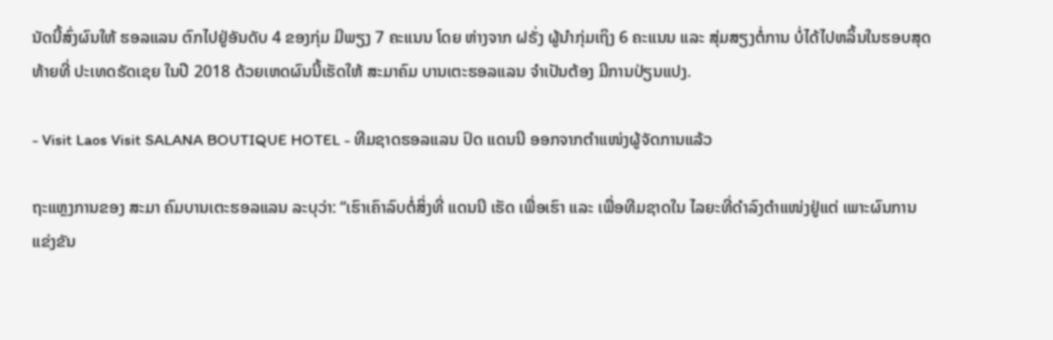ນັດນີ້ສົ່ງຜົນໃຫ້ ຮອລແລນ ຕົກໄປຢູ່ອັນດັບ 4 ຂອງກຸ່ມ ມີພຽງ 7 ຄະແນນ ໂດຍ ຫ່າງຈາກ ຝຣັ່ງ ຜູ້ນຳກຸ່ມເຖິງ 6 ຄະແນນ ແລະ ສຸ່ມສຽງຕໍ່ການ ບໍ່ໄດ້ໄປຫລິ້ນໃນຮອບສຸດທ້າຍທີ່ ປະເທດຣັດເຊຍ ໃນປີ 2018 ດ້ວຍເຫດຜົນນີ້ເຮັດໃຫ້ ສະມາຄົມ ບານເຕະຮອລແລນ ຈຳເປັນຕ້ອງ ມີການປ່ຽນແປງ.

- Visit Laos Visit SALANA BOUTIQUE HOTEL - ທີມຊາດຮອລແລນ ປົດ ແດນນີ ອອກຈາກຕຳແໜ່ງຜູ້ຈັດການແລ້ວ

ຖະແຫຼງການຂອງ ສະມາ ຄົມບານເຕະຮອລແລນ ລະບຸວ່າ: “ເຮົາເຄົາລົບຕໍ່ສິ່ງທີ່ ແດນນີ ເຮັດ ເພື່ອເຮົາ ແລະ ເພື່ອທີມຊາດໃນ ໄລຍະທີ່ດຳລົງຕຳແໜ່ງຢູ່ແຕ່ ເພາະຜົນການແຂ່ງຂັນ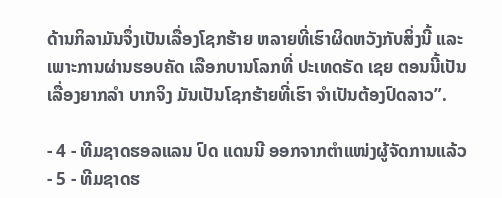ດ້ານກິລາມັນຈຶ່ງເປັນເລື່ອງໂຊກຮ້າຍ ຫລາຍທີ່ເຮົາຜິດຫວັງກັບສິ່ງນີ້ ແລະ ເພາະການຜ່ານຮອບຄັດ ເລືອກບານໂລກທີ່ ປະເທດຣັດ ເຊຍ ຕອນນີ້ເປັນເລື່ອງຍາກລຳ ບາກຈິງ ມັນເປັນໂຊກຮ້າຍທີ່ເຮົາ ຈຳເປັນຕ້ອງປົດລາວ”.

- 4 - ທີມຊາດຮອລແລນ ປົດ ແດນນີ ອອກຈາກຕຳແໜ່ງຜູ້ຈັດການແລ້ວ
- 5 - ທີມຊາດຮ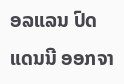ອລແລນ ປົດ ແດນນີ ອອກຈາ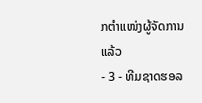ກຕຳແໜ່ງຜູ້ຈັດການແລ້ວ
- 3 - ທີມຊາດຮອລ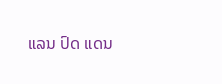ແລນ ປົດ ແດນ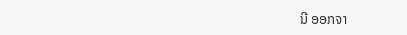ນີ ອອກຈາ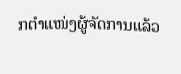ກຕຳແໜ່ງຜູ້ຈັດການແລ້ວ